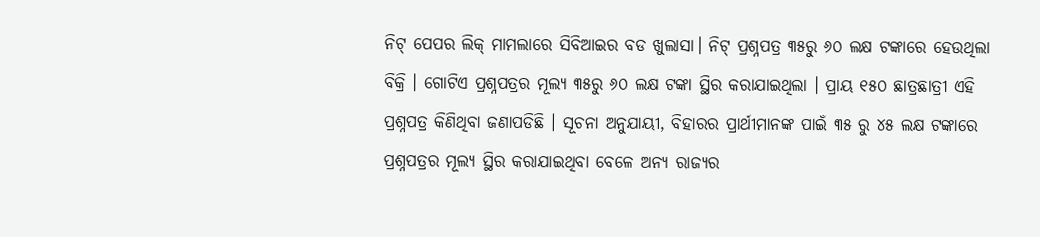ନିଟ୍ ପେପର ଲିକ୍ ମାମଲାରେ ସିବିଆଇର ବଡ ଖୁଲାସା। ନିଟ୍ ପ୍ରଶ୍ନପତ୍ର ୩୫ରୁ ୬୦ ଲକ୍ଷ ଟଙ୍କାରେ ହେଉଥିଲା ବିକ୍ରି । ଗୋଟିଏ ପ୍ରଶ୍ନପତ୍ରର ମୂଲ୍ୟ ୩୫ରୁ ୬୦ ଲକ୍ଷ ଟଙ୍କା ସ୍ଥିର କରାଯାଇଥିଲା । ପ୍ରାୟ ୧୫୦ ଛାତ୍ରଛାତ୍ରୀ ଏହି ପ୍ରଶ୍ନପତ୍ର କିଣିଥିବା ଜଣାପଡିଛି । ସୂଚନା ଅନୁଯାୟୀ, ବିହାରର ପ୍ରାର୍ଥୀମାନଙ୍କ ପାଇଁ ୩୫ ରୁ ୪୫ ଲକ୍ଷ ଟଙ୍କାରେ ପ୍ରଶ୍ନପତ୍ରର ମୂଲ୍ୟ ସ୍ଥିର କରାଯାଇଥିବା ବେଳେ ଅନ୍ୟ ରାଜ୍ୟର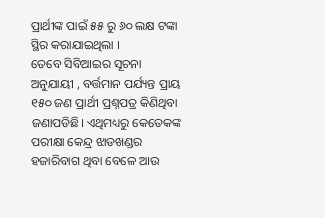ପ୍ରାର୍ଥୀଙ୍କ ପାଇଁ ୫୫ ରୁ ୬୦ ଲକ୍ଷ ଟଙ୍କା ସ୍ଥିର କରାଯାଇଥିଲା ।
ତେବେ ସିବିଆଇର ସୂଚନା ଅନୁଯାୟୀ , ବର୍ତ୍ତମାନ ପର୍ଯ୍ୟନ୍ତ ପ୍ରାୟ ୧୫୦ ଜଣ ପ୍ରାର୍ଥୀ ପ୍ରଶ୍ନପତ୍ର କିଣିଥିବା ଜଣାପଡିଛି। ଏଥିମଧ୍ୟରୁ କେତେକଙ୍କ ପରୀକ୍ଷା କେନ୍ଦ୍ର ଝାଡଖଣ୍ଡର ହଜାରିବାଗ ଥିବା ବେଳେ ଆଉ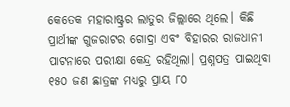କେତେକ ମହାରାଷ୍ଟ୍ରର ଲାତୁର ଜିଲ୍ଲାରେ ଥିଲେ। କିଛି ପ୍ରାର୍ଥୀଙ୍କ ଗୁଜରାଟର ଗୋଦ୍ରା ଏବଂ ବିହାରର ରାଜଧାନୀ ପାଟନାରେ ପରୀକ୍ଷା କେନ୍ଦ୍ର ରହିଥିଲା। ପ୍ରଶ୍ନପତ୍ର ପାଇଥିବା ୧୫୦ ଜଣ ଛାତ୍ରଙ୍କ ମଧ୍ୟରୁ ପ୍ରାୟ ୮୦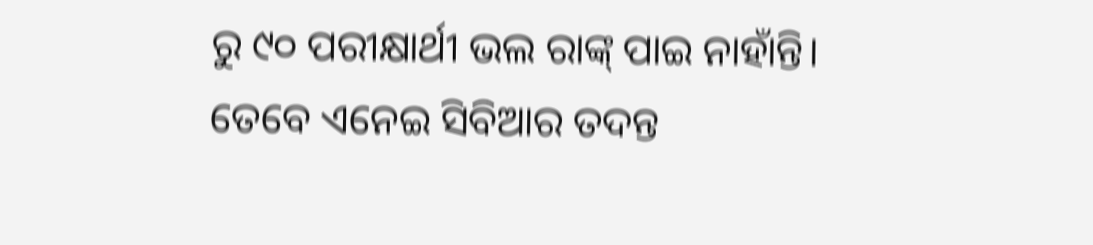ରୁ ୯୦ ପରୀକ୍ଷାର୍ଥୀ ଭଲ ରାଙ୍କ୍ ପାଇ ନାହାଁନ୍ତି। ତେବେ ଏନେଇ ସିବିଆର ତଦନ୍ତ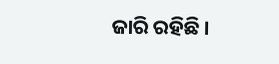ଜାରି ରହିଛି ।